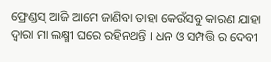ଫ୍ରେଣ୍ଡସ୍ ଆଜି ଆମେ ଜାଣିବା ତାହା କେଉଁସବୁ କାରଣ ଯାହା ଦ୍ୱାରା ମା ଲକ୍ଷ୍ମୀ ଘରେ ରହିନଥନ୍ତି । ଧନ ଓ ସମ୍ପତ୍ତି ର ଦେବୀ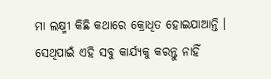ମା ଲକ୍ଷ୍ମୀ କିଛି କଥାରେ କ୍ରୋଧିତ ହୋଇଯାଆନ୍ତି । ସେଥିପାଇଁ ଏହି ସବୁ କାର୍ଯ୍ୟକୁ କରନ୍ତୁ ନାହିଁ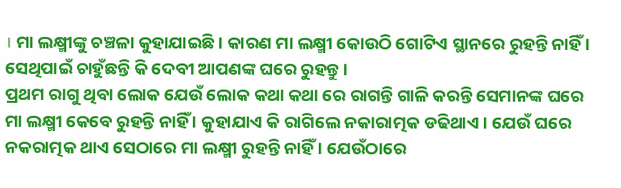। ମା ଲକ୍ଷ୍ମୀଙ୍କୁ ଚଞ୍ଚଳା କୁହାଯାଇଛି । କାରଣ ମା ଲକ୍ଷ୍ମୀ କୋଉଠି ଗୋଟିଏ ସ୍ଥାନରେ ରୁହନ୍ତି ନାହିଁ । ସେଥିପାଇଁ ଚାହୁଁଛନ୍ତି କି ଦେବୀ ଆପଣଙ୍କ ଘରେ ରୁହନ୍ତୁ ।
ପ୍ରଥମ ରାଗୁ ଥିବା ଲୋକ ଯେଉଁ ଲୋକ କଥା କଥା ରେ ରାଗନ୍ତି ଗାଳି କରନ୍ତି ସେମାନଙ୍କ ଘରେ ମା ଲକ୍ଷ୍ମୀ କେବେ ରୁହନ୍ତି ନାହିଁ । କୁହାଯାଏ କି ରାଗିଲେ ନକାରାତ୍ମକ ଡଢିଥାଏ । ଯେଉଁ ଘରେ ନକରାତ୍ମକ ଥାଏ ସେଠାରେ ମା ଲକ୍ଷ୍ମୀ ରୁହନ୍ତି ନାହିଁ । ଯେଉଁଠାରେ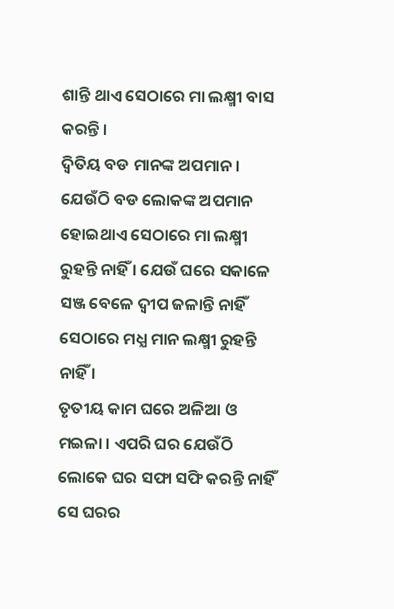ଶାନ୍ତି ଥାଏ ସେଠାରେ ମା ଲକ୍ଷ୍ମୀ ବାସ କରନ୍ତି ।
ଦ୍ବିତିୟ ବଡ ମାନଙ୍କ ଅପମାନ । ଯେଉଁଠି ବଡ ଲୋକଙ୍କ ଅପମାନ ହୋଇଥାଏ ସେଠାରେ ମା ଲକ୍ଷ୍ମୀ ରୁହନ୍ତି ନାହିଁ । ଯେଉଁ ଘରେ ସକାଳେ ସଞ୍ଜ ବେଳେ ଦ୍ବୀପ ଜଳାନ୍ତି ନାହିଁ ସେଠାରେ ମଧ୍ଯ ମାନ ଲକ୍ଷ୍ମୀ ରୁହନ୍ତି ନାହିଁ ।
ତୃତୀୟ କାମ ଘରେ ଅଳିଆ ଓ ମଇଳା । ଏପରି ଘର ଯେଉଁଠି ଲୋକେ ଘର ସଫା ସଫି କରନ୍ତି ନାହିଁ ସେ ଘରର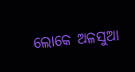ଲୋକେ ଅଳସୁଆ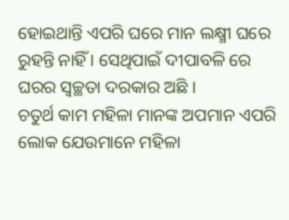ହୋଇଥାନ୍ତି ଏପରି ଘରେ ମାନ ଲକ୍ଷ୍ମୀ ଘରେ ରୁହନ୍ତି ନାହିଁ । ସେଥିପାଇଁ ଦୀପାବଳି ରେ ଘରର ସ୍ବଚ୍ଛତା ଦରକାର ଅଛି ।
ଚତୁର୍ଥ କାମ ମହିଳା ମାନଙ୍କ ଅପମାନ ଏପରି ଲୋକ ଯେଉମାନେ ମହିଳା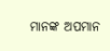ମାନଙ୍କ ଅପମାନ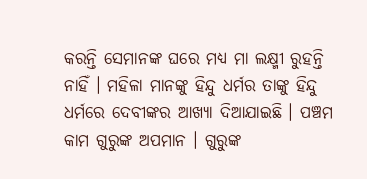କରନ୍ତି ସେମାନଙ୍କ ଘରେ ମଧ୍ଯ ମା ଲକ୍ଷ୍ମୀ ରୁହନ୍ତି ନାହିଁ । ମହିଳା ମାନଙ୍କୁ ହିନ୍ଦୁ ଧର୍ମର ତାଙ୍କୁ ହିନ୍ଦୁ ଧର୍ମରେ ଦେବୀଙ୍କର ଆଖ୍ୟା ଦିଆଯାଇଛି । ପଞ୍ଚମ କାମ ଗୁରୁଙ୍କ ଅପମାନ । ଗୁରୁଙ୍କ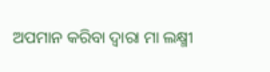ଅପମାନ କରିବା ଦ୍ବାରା ମା ଲକ୍ଷ୍ମୀ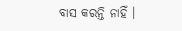ବାସ କରନ୍ତି ନାହିଁ ।